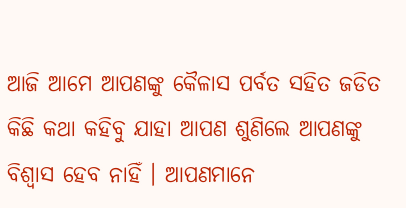ଆଜି ଆମେ ଆପଣଙ୍କୁ କୈଳାସ ପର୍ବତ ସହିତ ଜଡିତ କିଛି କଥା କହିବୁ ଯାହା ଆପଣ ଶୁଣିଲେ ଆପଣଙ୍କୁ ବିଶ୍ବାସ ହେବ ନାହିଁ । ଆପଣମାନେ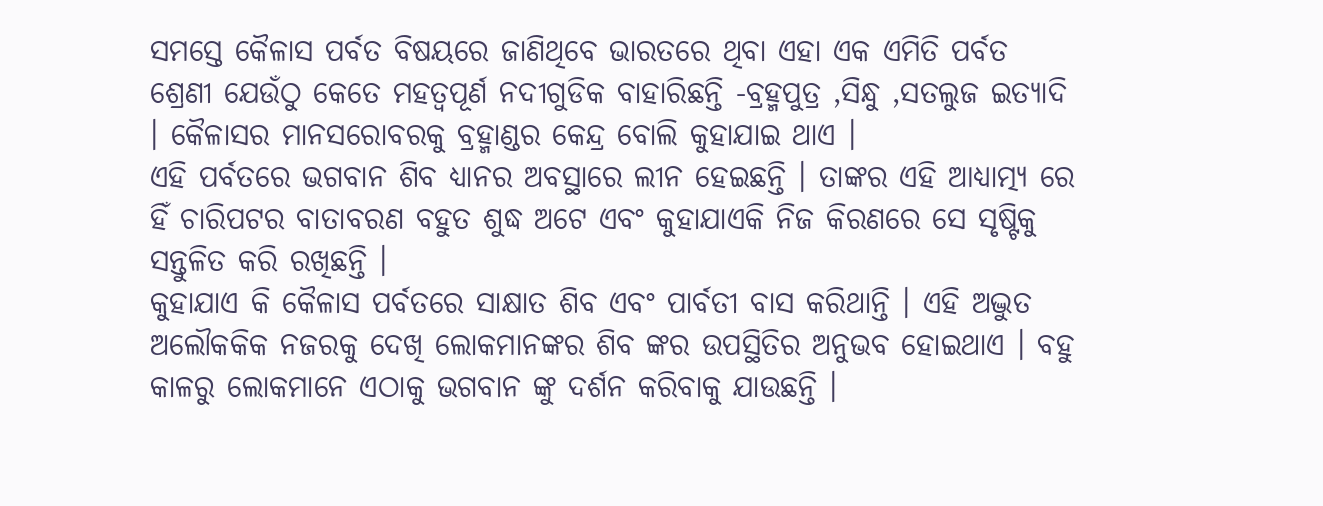ସମସ୍ତେ କୈଳାସ ପର୍ବତ ବିଷୟରେ ଜାଣିଥିବେ ଭାରତରେ ଥିବା ଏହା ଏକ ଏମିତି ପର୍ବତ ଶ୍ରେଣୀ ଯେଉଁଠୁ କେତେ ମହତ୍ବପୂର୍ଣ ନଦୀଗୁଡିକ ବାହାରିଛନ୍ତି -ବ୍ରହ୍ମପୁତ୍ର ,ସିନ୍ଧୁ ,ସତଲୁଜ ଇତ୍ୟାଦି । କୈଳାସର ମାନସରୋବରକୁ ବ୍ରହ୍ମାଣ୍ଡର କେନ୍ଦ୍ର ବୋଲି କୁହାଯାଇ ଥାଏ ।
ଏହି ପର୍ବତରେ ଭଗବାନ ଶିବ ଧ୍ୟାନର ଅବସ୍ଥାରେ ଲୀନ ହେଇଛନ୍ତି । ତାଙ୍କର ଏହି ଆଧ୍ୟାତ୍ମ୍ୟ ରେ ହିଁ ଚାରିପଟର ବାତାବରଣ ବହୁତ ଶୁଦ୍ଧ ଅଟେ ଏବଂ କୁହାଯାଏକି ନିଜ କିରଣରେ ସେ ସୃଷ୍ଟିକୁ ସନ୍ତୁଳିତ କରି ରଖିଛନ୍ତି ।
କୁହାଯାଏ କି କୈଳାସ ପର୍ବତରେ ସାକ୍ଷାତ ଶିବ ଏବଂ ପାର୍ବତୀ ବାସ କରିଥାନ୍ତି । ଏହି ଅଦ୍ଭୁତ ଅଲୌକକିକ ନଜରକୁ ଦେଖି ଲୋକମାନଙ୍କର ଶିବ ଙ୍କର ଉପସ୍ଥିତିର ଅନୁଭବ ହୋଇଥାଏ । ବହୁ କାଳରୁ ଲୋକମାନେ ଏଠାକୁ ଭଗବାନ ଙ୍କୁ ଦର୍ଶନ କରିବାକୁ ଯାଉଛନ୍ତି ।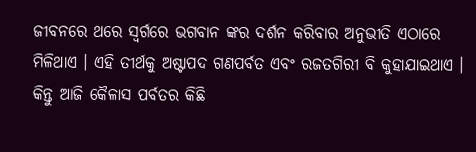ଜୀବନରେ ଥରେ ସ୍ବର୍ଗରେ ଭଗବାନ ଙ୍କର ଦର୍ଶନ କରିବାର ଅନୁଭୀତି ଏଠାରେ ମିଳିଥାଏ । ଏହି ତୀର୍ଥକୁ ଅଷ୍ଟାପଦ ଗଣପର୍ବତ ଏବଂ ରଜତଗିରୀ ବି କୁହାଯାଇଥାଏ ।
କିନ୍ତୁ ଆଜି କୈଳାସ ପର୍ବତର କିଛି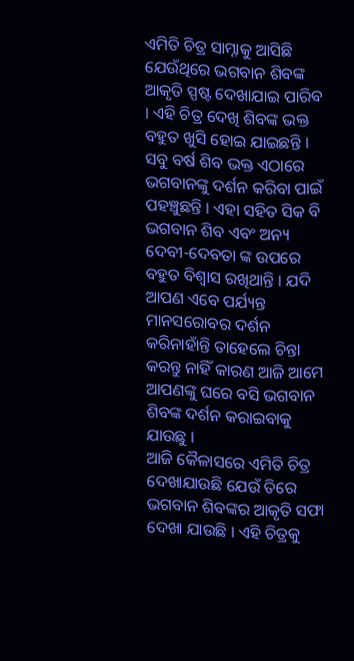ଏମିତି ଚିତ୍ର ସାମ୍ନାକୁ ଆସିଛି ଯେଉଁଥିରେ ଭଗବାନ ଶିବଙ୍କ ଆକୃତି ସ୍ପଷ୍ଟ ଦେଖାଯାଇ ପାରିବ । ଏହି ଚିତ୍ର ଦେଖି ଶିବଙ୍କ ଭକ୍ତ ବହୁତ ଖୁସି ହୋଇ ଯାଇଛନ୍ତି । ସବୁ ବର୍ଷ ଶିବ ଭକ୍ତ ଏଠାରେ ଭଗବାନଙ୍କୁ ଦର୍ଶନ କରିବା ପାଇଁ ପହଞ୍ଚୁଛନ୍ତି । ଏହା ସହିତ ସିକ ବି ଭଗବାନ ଶିବ ଏବଂ ଅନ୍ୟ ଦେବୀ-ଦେବତା ଙ୍କ ଉପରେ ବହୁତ ବିଶ୍ଵାସ ରଖିଥାନ୍ତି । ଯଦି ଆପଣ ଏବେ ପର୍ଯ୍ୟନ୍ତ ମାନସରୋବର ଦର୍ଶନ କରିନାହାଁନ୍ତି ତାହେଲେ ଚିନ୍ତା କରନ୍ତୁ ନାହିଁ କାରଣ ଆଜି ଆମେ ଆପଣଙ୍କୁ ଘରେ ବସି ଭଗବାନ ଶିବଙ୍କ ଦର୍ଶନ କରାଇବାକୁ ଯାଉଛୁ ।
ଆଜି କୈଳାସରେ ଏମିତି ଚିତ୍ର ଦେଖାଯାଉଛି ଯେଉଁ ତିରେ ଭଗବାନ ଶିବଙ୍କର ଆକୃତି ସଫା ଦେଖା ଯାଉଛି । ଏହି ଚିତ୍ରକୁ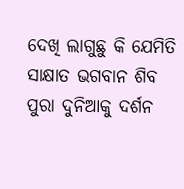ଦେଖି ଲାଗୁଛୁ କି ଯେମିତି ସାକ୍ଷାତ ଭଗବାନ ଶିବ ପୁରା ଦୁନିଆକୁ ଦର୍ଶନ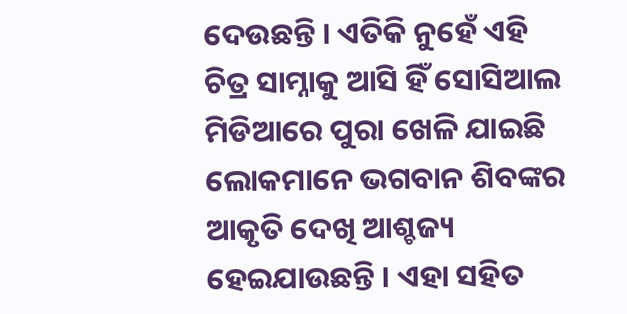ଦେଉଛନ୍ତି । ଏତିକି ନୁହେଁ ଏହି ଚିତ୍ର ସାମ୍ନାକୁ ଆସି ହିଁ ସୋସିଆଲ ମିଡିଆରେ ପୁରା ଖେଳି ଯାଇଛି ଲୋକମାନେ ଭଗବାନ ଶିବଙ୍କର ଆକୃତି ଦେଖି ଆଶ୍ଚଜ୍ୟ ହେଇଯାଉଛନ୍ତି । ଏହା ସହିତ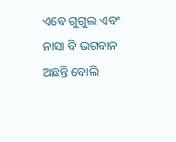ଏବେ ଗୁଗୁଲ ଏବଂ ନାସା ବି ଭଗବାନ ଅଛନ୍ତି ବୋଲି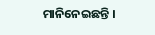ମାନିନେଇଛନ୍ତି ।